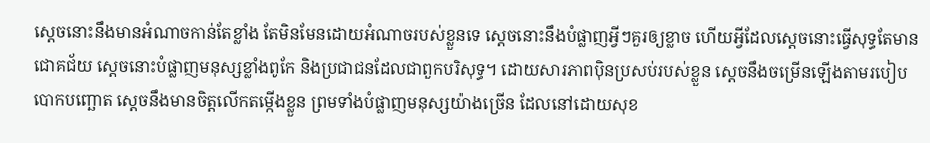ស្តេចនោះនឹងមានអំណាចកាន់តែខ្លាំង តែមិនមែនដោយអំណាចរបស់ខ្លួនទេ ស្ដេចនោះនឹងបំផ្លាញអ្វីៗគួរឲ្យខ្លាច ហើយអ្វីដែលស្ដេចនោះធ្វើសុទ្ធតែមានជោគជ័យ ស្ដេចនោះបំផ្លាញមនុស្សខ្លាំងពូកែ និងប្រជាជនដែលជាពួកបរិសុទ្ធ។ ដោយសារភាពប៉ិនប្រសប់របស់ខ្លួន ស្ដេចនឹងចម្រើនឡើងតាមរបៀបបោកបញ្ឆោត ស្ដេចនឹងមានចិត្តលើកតម្កើងខ្លួន ព្រមទាំងបំផ្លាញមនុស្សយ៉ាងច្រើន ដែលនៅដោយសុខ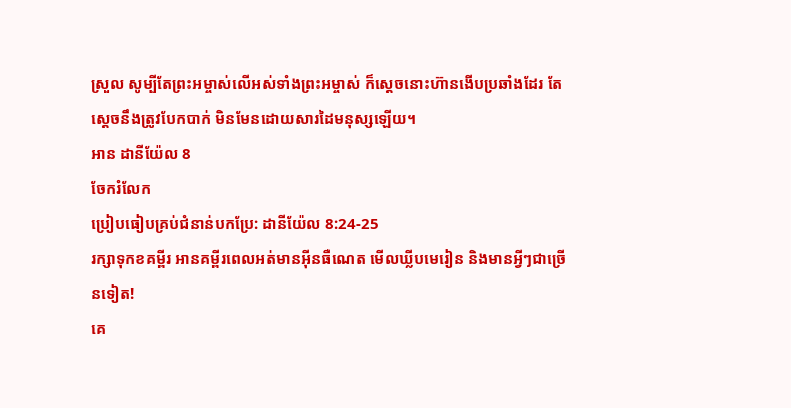ស្រួល សូម្បីតែព្រះអម្ចាស់លើអស់ទាំងព្រះអម្ចាស់ ក៏ស្ដេចនោះហ៊ានងើបប្រឆាំងដែរ តែស្ដេចនឹងត្រូវបែកបាក់ មិនមែនដោយសារដៃមនុស្សឡើយ។
អាន ដានីយ៉ែល 8
ចែករំលែក
ប្រៀបធៀបគ្រប់ជំនាន់បកប្រែ: ដានីយ៉ែល 8:24-25
រក្សាទុកខគម្ពីរ អានគម្ពីរពេលអត់មានអ៊ីនធឺណេត មើលឃ្លីបមេរៀន និងមានអ្វីៗជាច្រើនទៀត!
គេ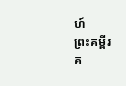ហ៍
ព្រះគម្ពីរ
គ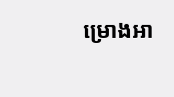ម្រោងអា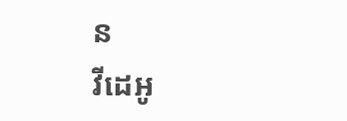ន
វីដេអូ